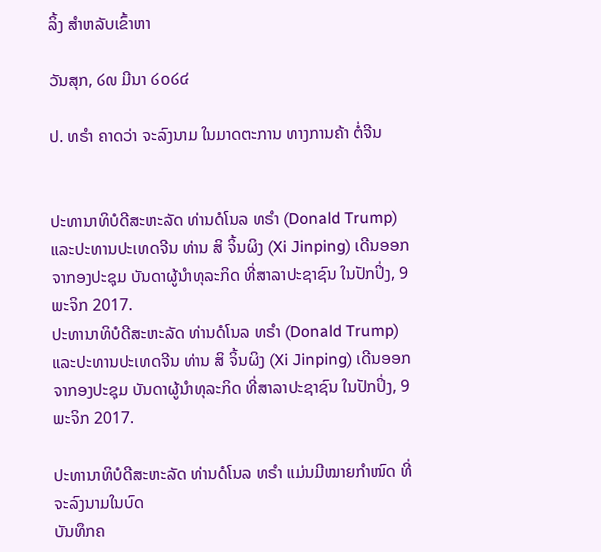ລິ້ງ ສຳຫລັບເຂົ້າຫາ

ວັນສຸກ, ໒໙ ມີນາ ໒໐໒໔

ປ. ທຣຳ ຄາດວ່າ ຈະລົງນາມ ໃນມາດຕະການ ທາງການຄ້າ ຕໍ່ຈີນ


ປະທານາທິບໍດີສະຫະລັດ ທ່ານດໍໂນລ ທຣຳ (Donald Trump) ແລະປະທານປະເທດຈີນ ທ່ານ ສິ ຈິ້ນຜິງ (Xi Jinping) ເດີນອອກຈາກອງປະຊຸມ ບັນດາຜູ້ນຳທຸລະກິດ ທີ່ສາລາປະຊາຊົນ ໃນປັກປິ່ງ, 9 ພະຈິກ 2017.
ປະທານາທິບໍດີສະຫະລັດ ທ່ານດໍໂນລ ທຣຳ (Donald Trump) ແລະປະທານປະເທດຈີນ ທ່ານ ສິ ຈິ້ນຜິງ (Xi Jinping) ເດີນອອກຈາກອງປະຊຸມ ບັນດາຜູ້ນຳທຸລະກິດ ທີ່ສາລາປະຊາຊົນ ໃນປັກປິ່ງ, 9 ພະຈິກ 2017.

ປະທານາທິບໍດີສະຫະລັດ ທ່ານດໍໂນລ ທຣຳ ແມ່ນມີໝາຍກຳໜົດ ທີ່ຈະລົງນາມໃນບົດ
ບັນທຶກຄ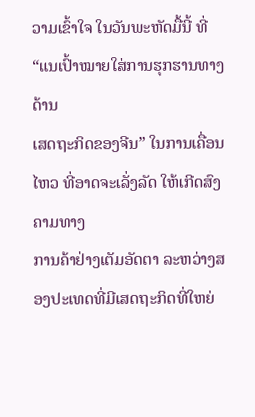ວາມເຂົ້າໃຈ ໃນວັນພະຫັດມື້ນີ້ ທີ່ “ແນເປົ້າໝາຍໃສ່ການຮຸກຮານທາງດ້ານ
ເສດຖະກິດຂອງຈີນ” ໃນການເຄື່ອນໄຫວ ທີ່ອາດຈະເລັ່ງລັດ ໃຫ້ເກີດສົງຄາມທາງ
ການຄ້າຢ່າງເຕັມອັດຕາ ລະຫວ່າງສອງປະເທດທີ່ມີເສດຖະກິດທີ່ໃຫຍ່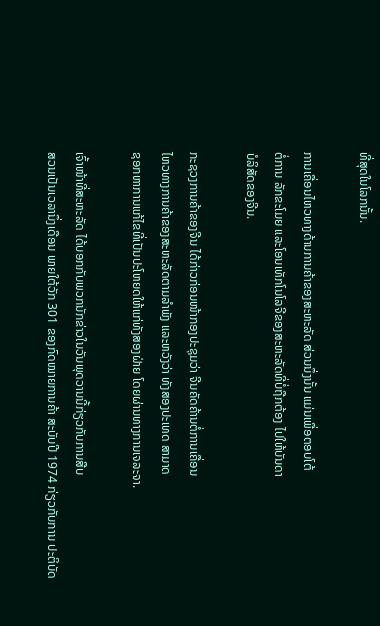ທີ່ສຸດໃນໂລກນັ້ນ.

ການເຄື່ອນໄຫວທາງດ້ານການຄ້າຂອງສະຫະລັດ ສ່ວນນຶ່ງນັ້ນ ແມ່ນເພື່ອຕອບໂຕ້
ຕໍ່ການ ລັກຂະໂມຍ ແລະໂອນເທັກໂນໂລຈີຂອງສະຫະລັດທີ່ບໍ່ຖືກຕ້ອງ ໄປໃຫ້ບັນດາ
ບໍລິສັດຂອງຈີນ.

ກະຊວງການຄ້າຂອງຈີນ ໄດ້ກ່າວກ່ອນໜ້າກອງປະຊຸມວ່າ ຈີນຄັດຄ້ານຕໍ່ການເຄື່ອນ
ໄຫວທາງການຄ້າຂອງສະຫະລັດຕາມລຳພັງ ແລະຫວັງວ່າ ທັງສອງປະເທດ ສາມາດ
ຊອກຫາການແກ້ໄຂທີ່ເປັນປະໂຫຍດໃຫ້ແກ່ທັງສອງຝ່າຍ ໂດຍຜ່ານທາງການເຈລະຈາ.

ເຈົ້າໜ້າທີ່ສະຫະລັດ ໄດ້ບອກກັບພວກນັກຂ່າວໃນວັນພຸດວານນີ້ກ່ຽວກັບການສືບ
ສວນເປັນເວລານຶ່ງເດືອນ ພາຍໃຕ້ວັກ 301 ຂອງກົດໝາຍການຄ້າ ສະບັບປີ 1974 ກ່ຽວກັບການ ປະຕິບັດ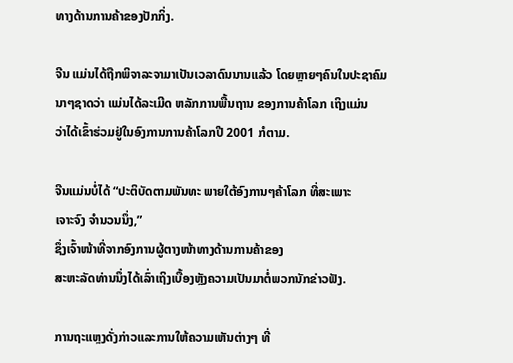ທາງດ້ານການຄ້າຂອງປັກກິ່ງ.

ຈີນ ແມ່ນໄດ້ຖືກພິຈາລະຈາມາເປັນເວລາດົນນານແລ້ວ ໂດຍຫຼາຍໆຄົນໃນປະຊາຄົມນາໆຊາດວ່າ ແມ່ນໄດ້ລະເມີດ ຫລັກການພື້ນຖານ ຂອງການຄ້າໂລກ ເຖິງແມ່ນ
ວ່າໄດ້ເຂົ້າຮ່ວມຢູ່ໃນອົງການການຄ້າໂລກປີ 2001 ກໍຕາມ.

ຈີນແມ່ນບໍ່ໄດ້ “ປະຕິບັດຕາມພັນທະ ພາຍໃຕ້ອົງການໆຄ້າໂລກ ທີ່ສະເພາະ
ເຈາະຈົງ ຈຳນວນນຶ່ງ,”
ຊຶ່ງເຈົ້າໜ້າທີ່ຈາກອົງການຜູ້ຕາງໜ້າທາງດ້ານການຄ້າຂອງ
ສະຫະລັດທ່ານນຶ່ງໄດ້ເລົ່າເຖິງເບື້ອງຫຼັງຄວາມເປັນມາຕໍ່ພວກນັກຂ່າວຟັງ.

ການຖະແຫຼງດັ່ງກ່າວແລະການໃຫ້ຄວາມເຫັນຕ່າງໆ ທີ່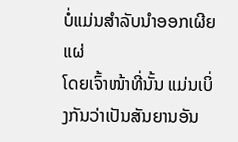ບໍ່ແມ່ນສຳລັບນຳອອກເຜີຍແຜ່
ໂດຍເຈົ້າໜ້າທີ່ນັ້ນ ແມ່ນເບິ່ງກັນວ່າເປັນສັນຍານອັນ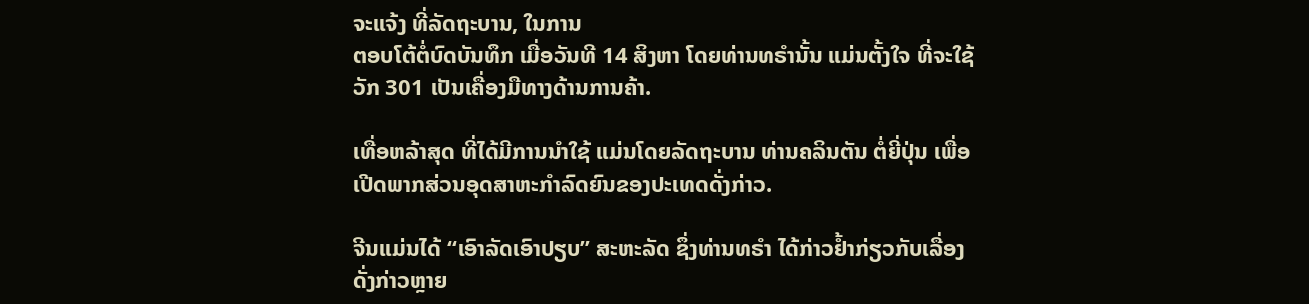ຈະແຈ້ງ ທີ່ລັດຖະບານ, ໃນການ
ຕອບໂຕ້ຕໍ່ບົດບັນທຶກ ເມື່ອວັນທີ 14 ສິງຫາ ໂດຍທ່ານທຣຳນັ້ນ ແມ່ນຕັ້ງໃຈ ທີ່ຈະໃຊ້
ວັກ 301 ເປັນເຄື່ອງມືທາງດ້ານການຄ້າ.

ເທື່ອຫລ້າສຸດ ທີ່ໄດ້ມີການນຳໃຊ້ ແມ່ນໂດຍລັດຖະບານ ທ່ານຄລິນຕັນ ຕໍ່ຍີ່ປຸ່ນ ເພື່ອ
ເປີດພາກສ່ວນອຸດສາຫະກຳລົດຍົນຂອງປະເທດດັ່ງກ່າວ.

ຈີນແມ່ນໄດ້ “ເອົາລັດເອົາປຽບ” ສະຫະລັດ ຊຶ່ງທ່ານທຣຳ ໄດ້ກ່າວຢ້ຳກ່ຽວກັບເລື່ອງ
ດັ່ງກ່າວຫຼາຍ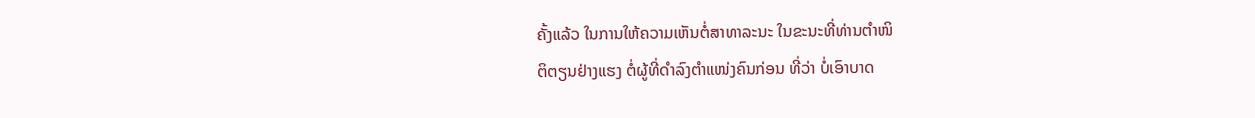ຄັ້ງແລ້ວ ໃນການໃຫ້ຄວາມເຫັນຕໍ່ສາທາລະນະ ໃນຂະນະທີ່ທ່ານຕຳໜິ
ຕິຕຽນຢ່າງແຮງ ຕໍ່ຜູ້ທີ່ດຳລົງຕຳແໜ່ງຄົນກ່ອນ ທີ່ວ່າ ບໍ່ເອົາບາດ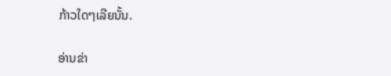ກ້າວໃດໆເລີຍນັ້ນ.

ອ່ານຂ່າ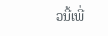ວນີ້ເພີ່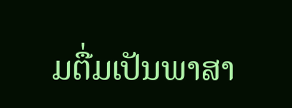ມຕື່ມເປັນພາສາ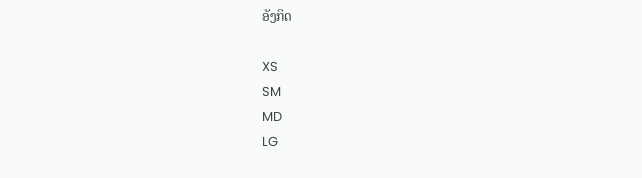ອັງກິດ

XS
SM
MD
LG